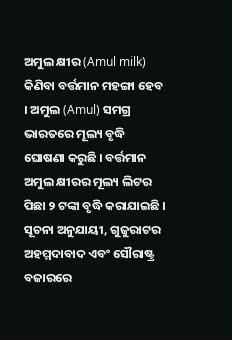ଅମୁଲ କ୍ଷୀର (Amul milk) କିଣିବା ବର୍ତ୍ତମାନ ମହଙ୍ଗା ହେବ । ଅମୁଲ (Amul) ସମଗ୍ର ଭାରତରେ ମୂଲ୍ୟ ବୃଦ୍ଧି ଘୋଷଣା କରୁଛି । ବର୍ତ୍ତମାନ ଅମୁଲ କ୍ଷୀରର ମୂଲ୍ୟ ଲିଟର ପିଛା ୨ ଟଙ୍କା ବୃଦ୍ଧି କରାଯାଇଛି ।
ସୂଚନା ଅନୁଯାୟୀ, ଗୁଜୁରାଟର ଅହମ୍ମଦାବାଦ ଏବଂ ସୌରାଷ୍ଟ୍ର ବଜାରରେ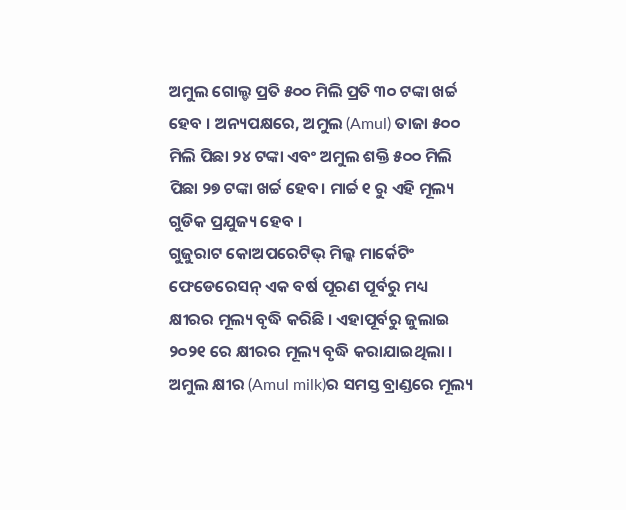ଅମୁଲ ଗୋଲ୍ଡ ପ୍ରତି ୫୦୦ ମିଲି ପ୍ରତି ୩୦ ଟଙ୍କା ଖର୍ଚ୍ଚ ହେବ । ଅନ୍ୟପକ୍ଷରେ, ଅମୁଲ (Amul) ତାଜା ୫୦୦ ମିଲି ପିଛା ୨୪ ଟଙ୍କା ଏବଂ ଅମୁଲ ଶକ୍ତି ୫୦୦ ମିଲି ପିଛା ୨୭ ଟଙ୍କା ଖର୍ଚ୍ଚ ହେବ। ମାର୍ଚ୍ଚ ୧ ରୁ ଏହି ମୂଲ୍ୟ ଗୁଡିକ ପ୍ରଯୁଜ୍ୟ ହେବ ।
ଗୁଜୁରାଟ କୋଅପରେଟିଭ୍ ମିଲ୍କ ମାର୍କେଟିଂ ଫେଡେରେସନ୍ ଏକ ବର୍ଷ ପୂରଣ ପୂର୍ବରୁ ମଧ୍ୟ କ୍ଷୀରର ମୂଲ୍ୟ ବୃଦ୍ଧି କରିଛି । ଏହାପୂର୍ବରୁ ଜୁଲାଇ ୨୦୨୧ ରେ କ୍ଷୀରର ମୂଲ୍ୟ ବୃଦ୍ଧି କରାଯାଇଥିଲା । ଅମୁଲ କ୍ଷୀର (Amul milk)ର ସମସ୍ତ ବ୍ରାଣ୍ଡରେ ମୂଲ୍ୟ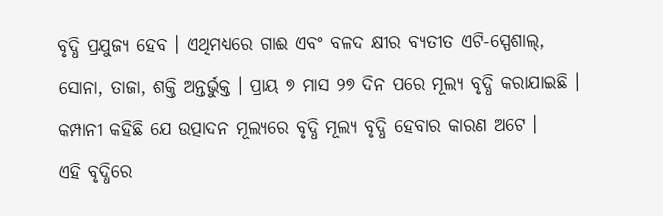ବୃଦ୍ଧି ପ୍ରଯୁଜ୍ୟ ହେବ । ଏଥିମଧ୍ୟରେ ଗାଈ ଏବଂ ବଳଦ କ୍ଷୀର ବ୍ୟତୀତ ଏଟି-ସ୍ପେଶାଲ୍, ସୋନା, ତାଜା, ଶକ୍ତି ଅନ୍ତର୍ଭୁକ୍ତ । ପ୍ରାୟ ୭ ମାସ ୨୭ ଦିନ ପରେ ମୂଲ୍ୟ ବୃଦ୍ଧି କରାଯାଇଛି । କମ୍ପାନୀ କହିଛି ଯେ ଉତ୍ପାଦନ ମୂଲ୍ୟରେ ବୃଦ୍ଧି ମୂଲ୍ୟ ବୃଦ୍ଧି ହେବାର କାରଣ ଅଟେ ।
ଏହି ବୃଦ୍ଧିରେ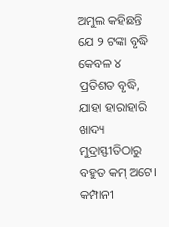ଅମୁଲ କହିଛନ୍ତି ଯେ ୨ ଟଙ୍କା ବୃଦ୍ଧି କେବଳ ୪ ପ୍ରତିଶତ ବୃଦ୍ଧି, ଯାହା ହାରାହାରି ଖାଦ୍ୟ ମୁଦ୍ରାସ୍ଫୀତିଠାରୁ ବହୁତ କମ୍ ଅଟେ। କମ୍ପାନୀ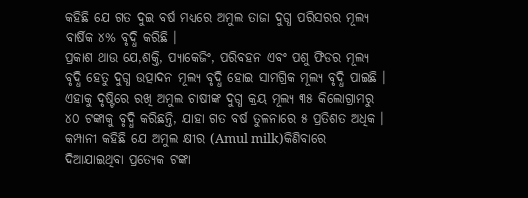କହିଛି ଯେ ଗତ ଦୁଇ ବର୍ଷ ମଧ୍ୟରେ ଅମୁଲ ତାଜା ଦୁଗ୍ଧ ପରିସରର ମୂଲ୍ୟ ବାର୍ଷିକ ୪% ବୃଦ୍ଧି କରିଛି ।
ପ୍ରକାଶ ଥାଉ ଯେ,ଶକ୍ତି, ପ୍ୟାକେଜିଂ, ପରିବହନ ଏବଂ ପଶୁ ଫିଡର ମୂଲ୍ୟ ବୃଦ୍ଧି ହେତୁ ଦୁଗ୍ଧ ଉତ୍ପାଦନ ମୂଲ୍ୟ ବୃଦ୍ଧି ହୋଇ ସାମଗ୍ରିକ ମୂଲ୍ୟ ବୃଦ୍ଧି ପାଇଛି । ଏହାକୁ ଦୃଷ୍ଟିରେ ରଖି ଅମୁଲ ଚାଷୀଙ୍କ ଦୁଗ୍ଧ କ୍ରୟ ମୂଲ୍ୟ ୩୫ କିଲୋଗ୍ରାମରୁ ୪୦ ଟଙ୍କାକୁ ବୃଦ୍ଧି କରିଛନ୍ତି, ଯାହା ଗତ ବର୍ଷ ତୁଳନାରେ ୫ ପ୍ରତିଶତ ଅଧିକ । କମ୍ପାନୀ କହିଛି ଯେ ଅମୁଲ କ୍ଷୀର (Amul milk)କିଣିବାରେ ଦିଆଯାଇଥିବା ପ୍ରତ୍ୟେକ ଟଙ୍କା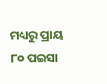ମଧ୍ୟରୁ ପ୍ରାୟ ୮୦ ପଇସା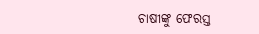ଚାଷୀଙ୍କୁ ଫେରସ୍ତ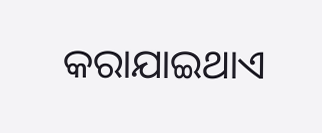କରାଯାଇଥାଏ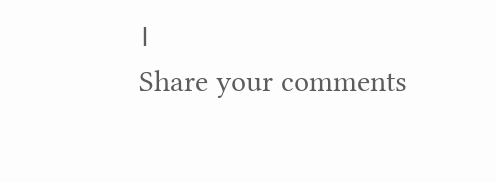।
Share your comments